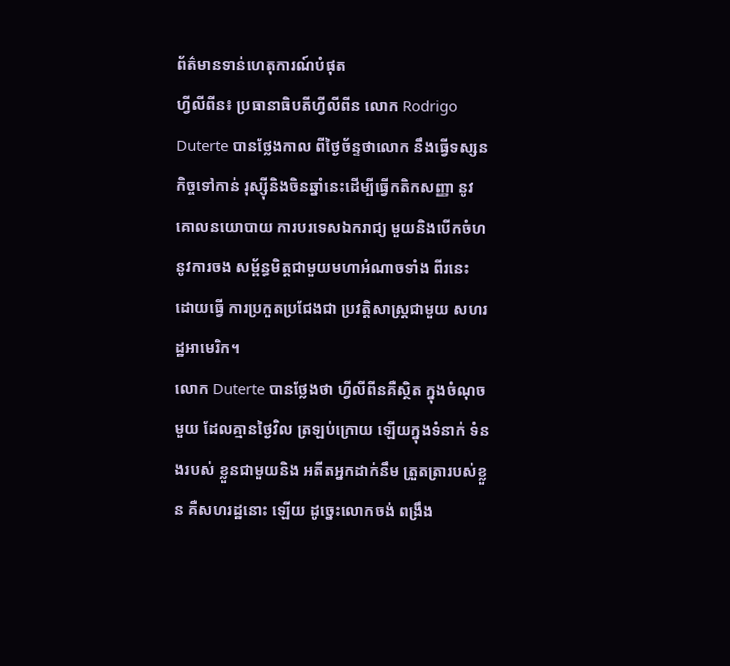ព័ត៌មានទាន់ហេតុការណ៍បំផុត
ហ្វីលីពីន៖ ប្រធានាធិបតីហ្វីលីពីន លោក Rodrigo Duterte បានថ្លែងកាល ពីថ្ងៃច័ន្ទថាលោក នឹងធ្វើទស្សន កិច្ចទៅកាន់ រុស្ស៊ីនិងចិនឆ្នាំនេះដើម្បីធ្វើកតិកសញ្ញា នូវគោលនយោបាយ ការបរទេសឯករាជ្យ មួយនិងបើកចំហ នូវការចង សម្ព័ន្ធមិត្តជាមួយមហាអំណាចទាំង ពីរនេះ ដោយធ្វើ ការប្រកួតប្រជែងជា ប្រវត្តិសាស្ត្រជាមួយ សហរដ្ឋអាមេរិក។
លោក Duterte បានថ្លែងថា ហ្វីលីពីនគឺស្ថិត ក្នុងចំណុចមួយ ដែលគ្មានថ្ងៃវិល ត្រឡប់ក្រោយ ឡើយក្នុងទំនាក់ ទំនងរបស់ ខ្លួនជាមួយនិង អតីតអ្នកដាក់នឹម ត្រួតត្រារបស់ខ្លួន គឺសហរដ្ឋនោះ ឡើយ ដូច្នេះលោកចង់ ពង្រឹង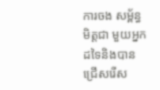ការចង សម្ព័ន្ធមិត្តជា មួយអ្នកដទៃនិងបានជ្រើសរើស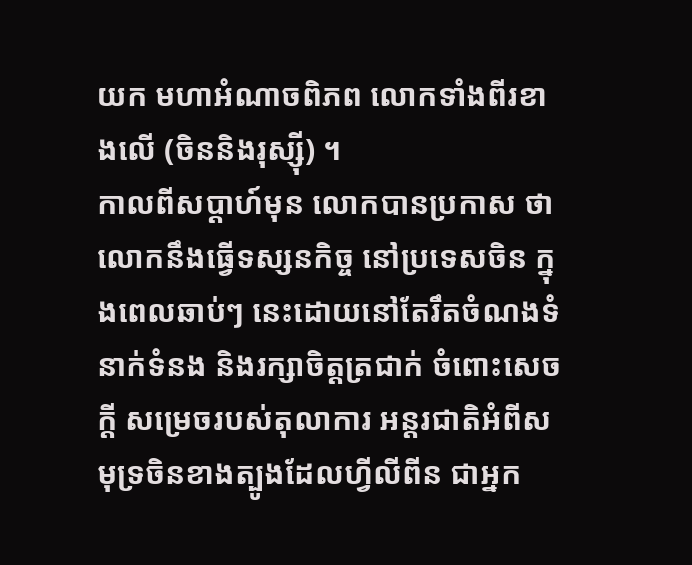យក មហាអំណាចពិភព លោកទាំងពីរខាងលើ (ចិននិងរុស្ស៊ី) ។
កាលពីសប្តាហ៍មុន លោកបានប្រកាស ថាលោកនឹងធ្វើទស្សនកិច្ច នៅប្រទេសចិន ក្នុងពេលឆាប់ៗ នេះដោយនៅតែរឹតចំណងទំនាក់ទំនង និងរក្សាចិត្តត្រជាក់ ចំពោះសេចក្តី សម្រេចរបស់តុលាការ អន្តរជាតិអំពីសមុទ្រចិនខាងត្បូងដែលហ្វីលីពីន ជាអ្នក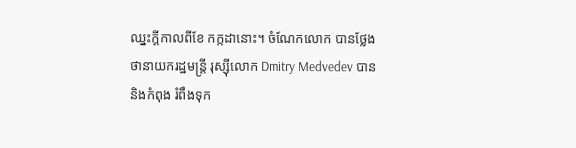ឈ្នះក្តីកាលពីខែ កក្កដានោះ។ ចំណែកលោក បានថ្លែងថានាយករដ្ឋមន្ត្រី រុស្ស៊ីលោក Dmitry Medvedev បាន និងកំពុង រំពឹងទុក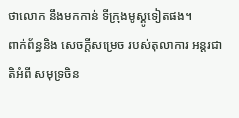ថាលោក នឹងមកកាន់ ទីក្រុងមូស្គូទៀតផង។
ពាក់ព័ន្ធនិង សេចក្តីសម្រេច របស់តុលាការ អន្តរជាតិអំពី សមុទ្រចិន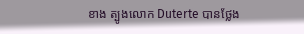ខាង ត្បូងលោក Duterte បានថ្លែង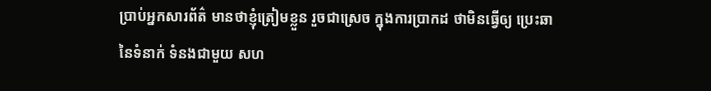ប្រាប់អ្នកសារព័ត៌ មានថាខ្ញុំត្រៀមខ្លួន រួចជាស្រេច ក្នុងការប្រាកដ ថាមិនធ្វើឲ្យ ប្រេះឆានៃទំនាក់ ទំនងជាមួយ សហ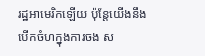រដ្ឋអាមេរិកឡើយ ប៉ុន្តែយើងនឹង បើកចំហក្នុងការចង ស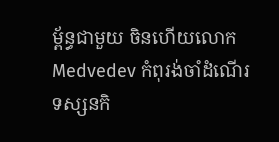ម្ព័ន្ធជាមួយ ចិនហើយលោក Medvedev កំពុរង់ចាំដំណើរ ទស្សនកិ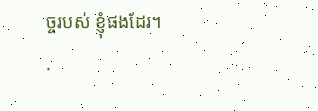ច្ចរបស់ ខ្ញុំផងដែរ។
.